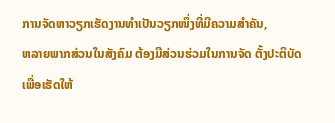ການຈັດຫາວຽກເຮັດງານທຳເປັນວຽກໜຶ່ງທີ່ມີຄວາມສຳຄັນ,
ຫລາຍພາກສ່ວນໃນສັງຄົມ ຕ້ອງມີສ່ວນຮ່ວມໃນການຈັດ ຕັ້ງປະຕິບັດເພື່ອເຮັດໃຫ້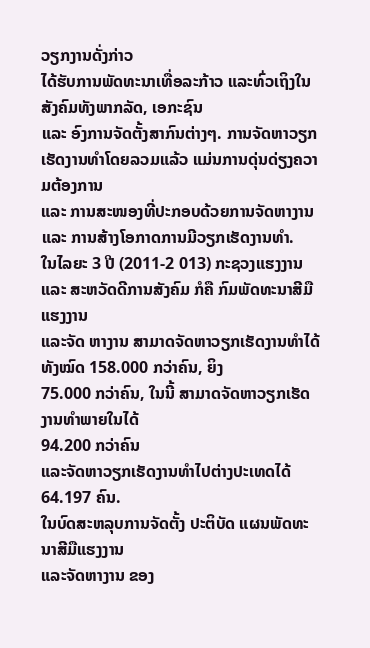ວຽກງານດັ່ງກ່າວ
ໄດ້ຮັບການພັດທະນາເທື່ອລະກ້າວ ແລະທົ່ວເຖິງໃນສັງຄົມທັງພາກລັດ, ເອກະຊົນ
ແລະ ອົງການຈັດຕັ້ງສາກົນຕ່າງໆ. ການຈັດຫາວຽກເຮັດງານທຳໂດຍລວມແລ້ວ ແມ່ນການດຸ່ນດ່ຽງຄວາມຕ້ອງການ
ແລະ ການສະໜອງທີ່ປະກອບດ້ວຍການຈັດຫາງານ ແລະ ການສ້າງໂອກາດການມີວຽກເຮັດງານທຳ.
ໃນໄລຍະ 3 ປີ (2011-2 013) ກະຊວງແຮງງານ ແລະ ສະຫວັດດີການສັງຄົມ ກໍຄື ກົມພັດທະນາສີມືແຮງງານ
ແລະຈັດ ຫາງານ ສາມາດຈັດຫາວຽກເຮັດງານທຳໄດ້ທັງໝົດ 158.000 ກວ່າຄົນ, ຍິງ
75.000 ກວ່າຄົນ, ໃນນີ້ ສາມາດຈັດຫາວຽກເຮັດງານທຳພາຍໃນໄດ້
94.200 ກວ່າຄົນ
ແລະຈັດຫາວຽກເຮັດງານທຳໄປຕ່າງປະເທດໄດ້ 64.197 ຄົນ.
ໃນບົດສະຫລຸບການຈັດຕັ້ງ ປະຕິບັດ ແຜນພັດທະນາສີມືແຮງງານ
ແລະຈັດຫາງານ ຂອງ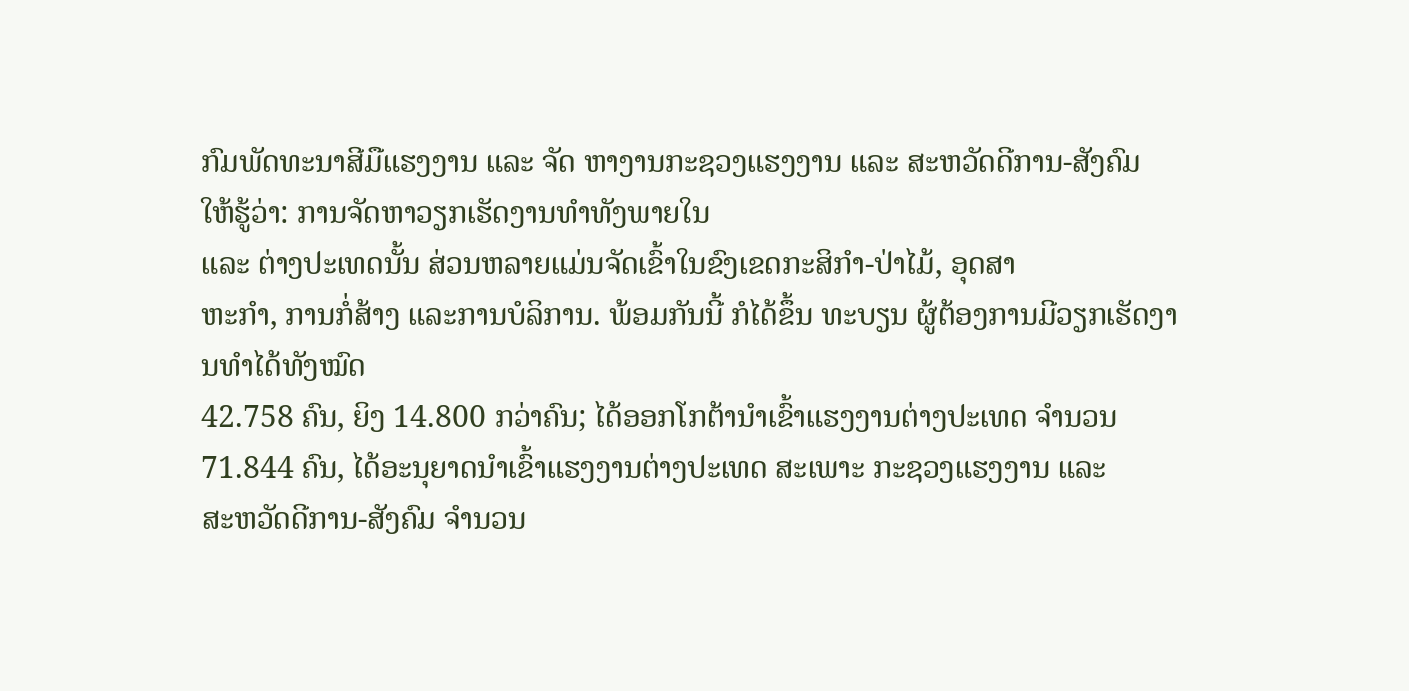ກົມພັດທະນາສີມືແຮງງານ ແລະ ຈັດ ຫາງານກະຊວງແຮງງານ ແລະ ສະຫວັດດີການ-ສັງຄົມ
ໃຫ້ຮູ້ວ່າ: ການຈັດຫາວຽກເຮັດງານທຳທັງພາຍໃນ
ແລະ ຕ່າງປະເທດນັ້ນ ສ່ວນຫລາຍແມ່ນຈັດເຂົ້າໃນຂົງເຂດກະສິກຳ-ປ່າໄມ້, ອຸດສາ
ຫະກຳ, ການກໍ່ສ້າງ ແລະການບໍລິການ. ພ້ອມກັນນີ້ ກໍໄດ້ຂຶ້ນ ທະບຽນ ຜູ້ຕ້ອງການມີວຽກເຮັດງານທຳໄດ້ທັງໝົດ
42.758 ຄົນ, ຍິງ 14.800 ກວ່າຄົນ; ໄດ້ອອກໂກຕ້ານຳເຂົ້າແຮງງານຕ່າງປະເທດ ຈຳນວນ
71.844 ຄົນ, ໄດ້ອະນຸຍາດນຳເຂົ້າແຮງງານຕ່າງປະເທດ ສະເພາະ ກະຊວງແຮງງານ ແລະ
ສະຫວັດດີການ-ສັງຄົມ ຈຳນວນ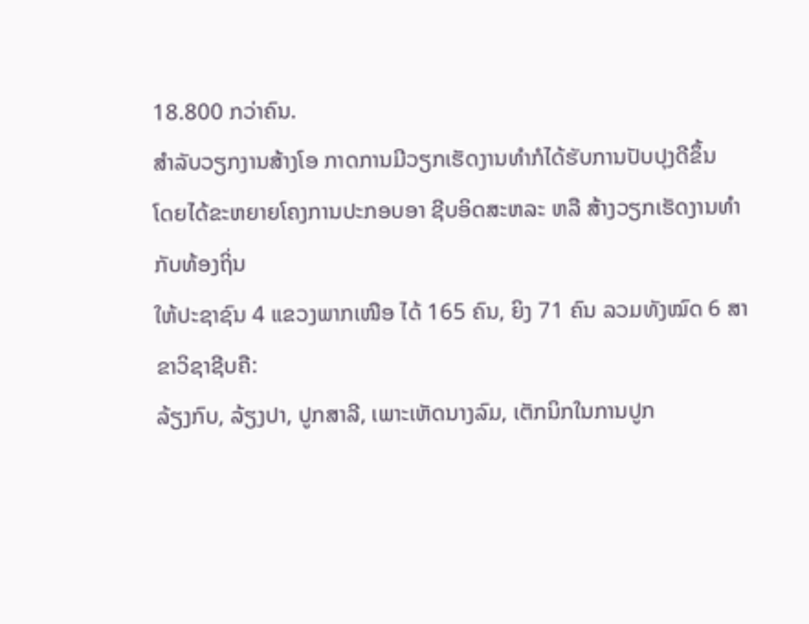18.800 ກວ່າຄົນ.
ສຳລັບວຽກງານສ້າງໂອ ກາດການມີວຽກເຮັດງານທຳກໍໄດ້ຮັບການປັບປຸງດີຂຶ້ນ
ໂດຍໄດ້ຂະຫຍາຍໂຄງການປະກອບອາ ຊີບອິດສະຫລະ ຫລື ສ້າງວຽກເຮັດງານທຳກັບທ້ອງຖິ່ນ
ໃຫ້ປະຊາຊົນ 4 ແຂວງພາກເໜືອ ໄດ້ 165 ຄົນ, ຍິງ 71 ຄົນ ລວມທັງໝົດ 6 ສາຂາວິຊາຊີບຄື:
ລ້ຽງກົບ, ລ້ຽງປາ, ປູກສາລີ, ເພາະເຫັດນາງລົມ, ເຕັກນິກໃນການປູກ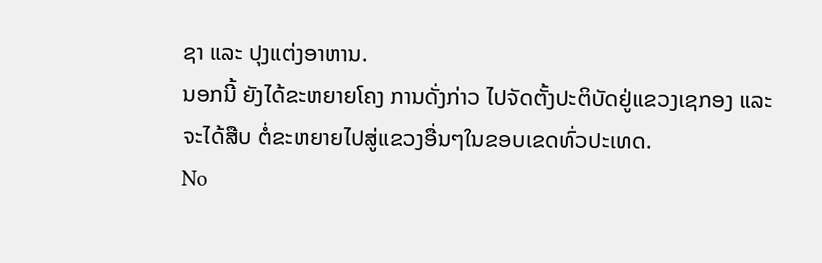ຊາ ແລະ ປຸງແຕ່ງອາຫານ.
ນອກນີ້ ຍັງໄດ້ຂະຫຍາຍໂຄງ ການດັ່ງກ່າວ ໄປຈັດຕັ້ງປະຕິບັດຢູ່ແຂວງເຊກອງ ແລະ
ຈະໄດ້ສືບ ຕໍ່ຂະຫຍາຍໄປສູ່ແຂວງອື່ນໆໃນຂອບເຂດທົ່ວປະເທດ.
No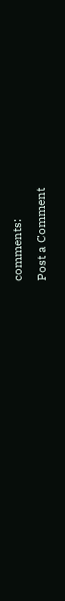comments:
Post a Comment